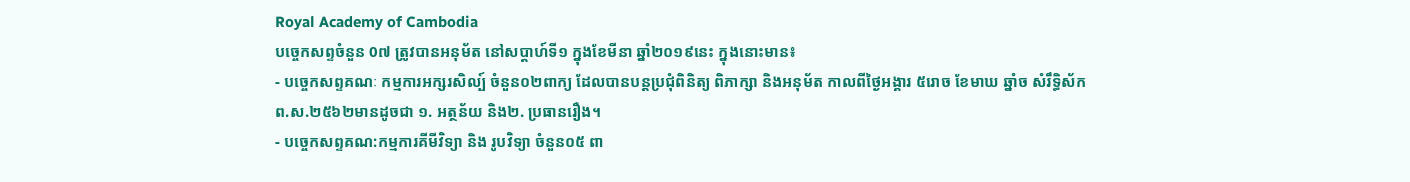Royal Academy of Cambodia
បច្ចេកសព្ទចំនួន 0៧ ត្រូវបានអនុម័ត នៅសប្តាហ៍ទី១ ក្នុងខែមីនា ឆ្នាំ២០១៩នេះ ក្នុងនោះមាន៖
- បច្ចេកសព្ទគណៈ កម្មការអក្សរសិល្ប៍ ចំនួន០២ពាក្យ ដែលបានបន្តប្រជុំពិនិត្យ ពិភាក្សា និងអនុម័ត កាលពីថ្ងៃអង្គារ ៥រោច ខែមាឃ ឆ្នាំច សំរឹទ្ធិស័ក ព.ស.២៥៦២មានដូចជា ១. អត្ថន័យ និង២. ប្រធានរឿង។
- បច្ចេកសព្ទគណ:កម្មការគីមីវិទ្យា និង រូបវិទ្យា ចំនួន០៥ ពា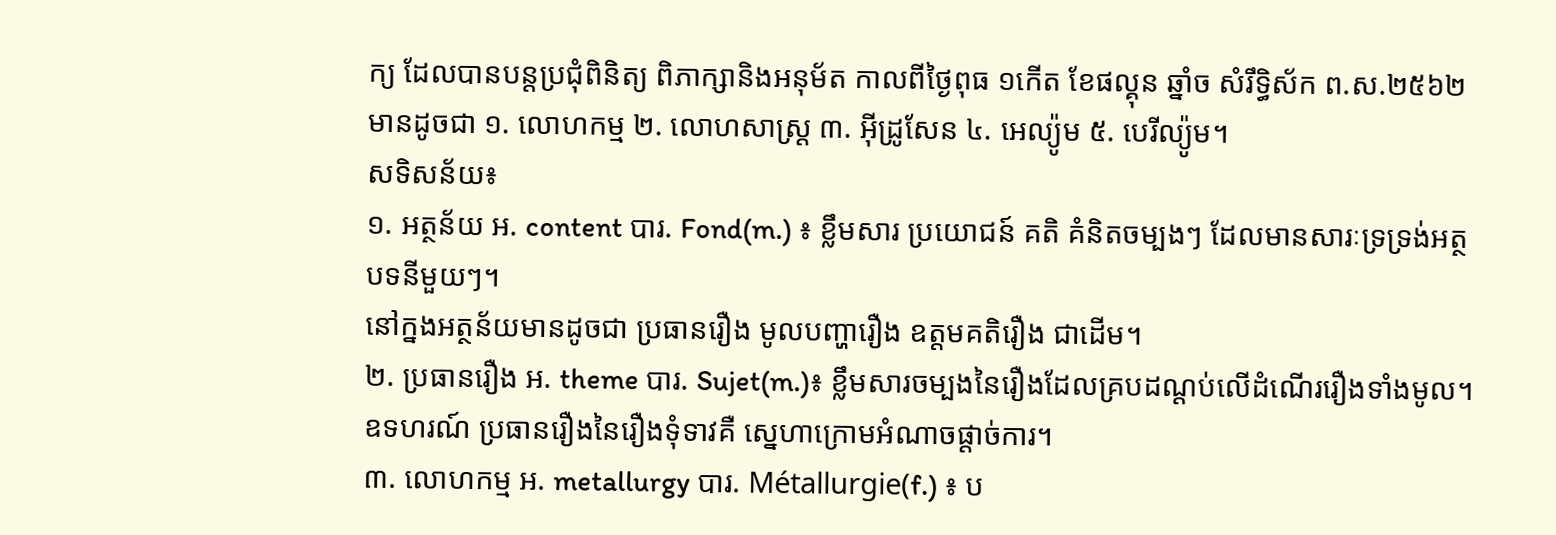ក្យ ដែលបានបន្តប្រជុំពិនិត្យ ពិភាក្សានិងអនុម័ត កាលពីថ្ងៃពុធ ១កើត ខែផល្គុន ឆ្នាំច សំរឹទ្ធិស័ក ព.ស.២៥៦២ មានដូចជា ១. លោហកម្ម ២. លោហសាស្ត្រ ៣. អ៊ីដ្រូសែន ៤. អេល្យ៉ូម ៥. បេរីល្យ៉ូម។
សទិសន័យ៖
១. អត្ថន័យ អ. content បារ. Fond(m.) ៖ ខ្លឹមសារ ប្រយោជន៍ គតិ គំនិតចម្បងៗ ដែលមានសារៈទ្រទ្រង់អត្ថបទនីមួយៗ។
នៅក្នងអត្ថន័យមានដូចជា ប្រធានរឿង មូលបញ្ហារឿង ឧត្តមគតិរឿង ជាដើម។
២. ប្រធានរឿង អ. theme បារ. Sujet(m.)៖ ខ្លឹមសារចម្បងនៃរឿងដែលគ្របដណ្តប់លើដំណើររឿងទាំងមូល។ ឧទហរណ៍ ប្រធានរឿងនៃរឿងទុំទាវគឺ ស្នេហាក្រោមអំណាចផ្តាច់ការ។
៣. លោហកម្ម អ. metallurgy បារ. Métallurgie(f.) ៖ ប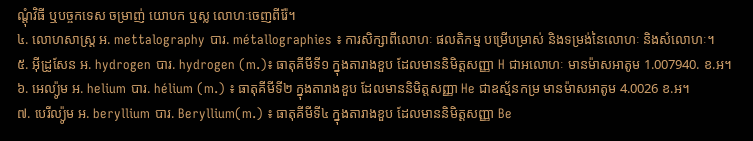ណ្តុំវិធី ឬបច្ចកទេស ចម្រាញ់ យោបក ឬស្ល លោហៈចេញពីរ៉ែ។
៤. លោហសាស្ត្រ អ. mettalography បារ. métallographies ៖ ការសិក្សាពីលោហៈ ផលតិកម្ម បម្រើបម្រាស់ និងទម្រង់នៃលោហៈ និងសំលោហៈ។
៥. អ៊ីដ្រូសែន អ. hydrogen បារ. hydrogen (m.)៖ ធាតុគីមីទី១ ក្នុងតារាងខួប ដែលមាននិមិត្តសញ្ញា H ជាអលោហៈ មានម៉ាសអាតូម 1.007940. ខ.អ។
៦. អេល្យ៉ូម អ. helium បារ. hélium (m.) ៖ ធាតុគីមីទី២ ក្នុងតារាងខួប ដែលមាននិមិត្តសញ្ញា He ជាឧស្ម័នកម្រ មានម៉ាសអាតូម 4.0026 ខ.អ។
៧. បេរីល្យ៉ូម អ. beryllium បារ. Beryllium(m.) ៖ ធាតុគីមីទី៤ ក្នុងតារាងខួប ដែលមាននិមិត្តសញ្ញា Be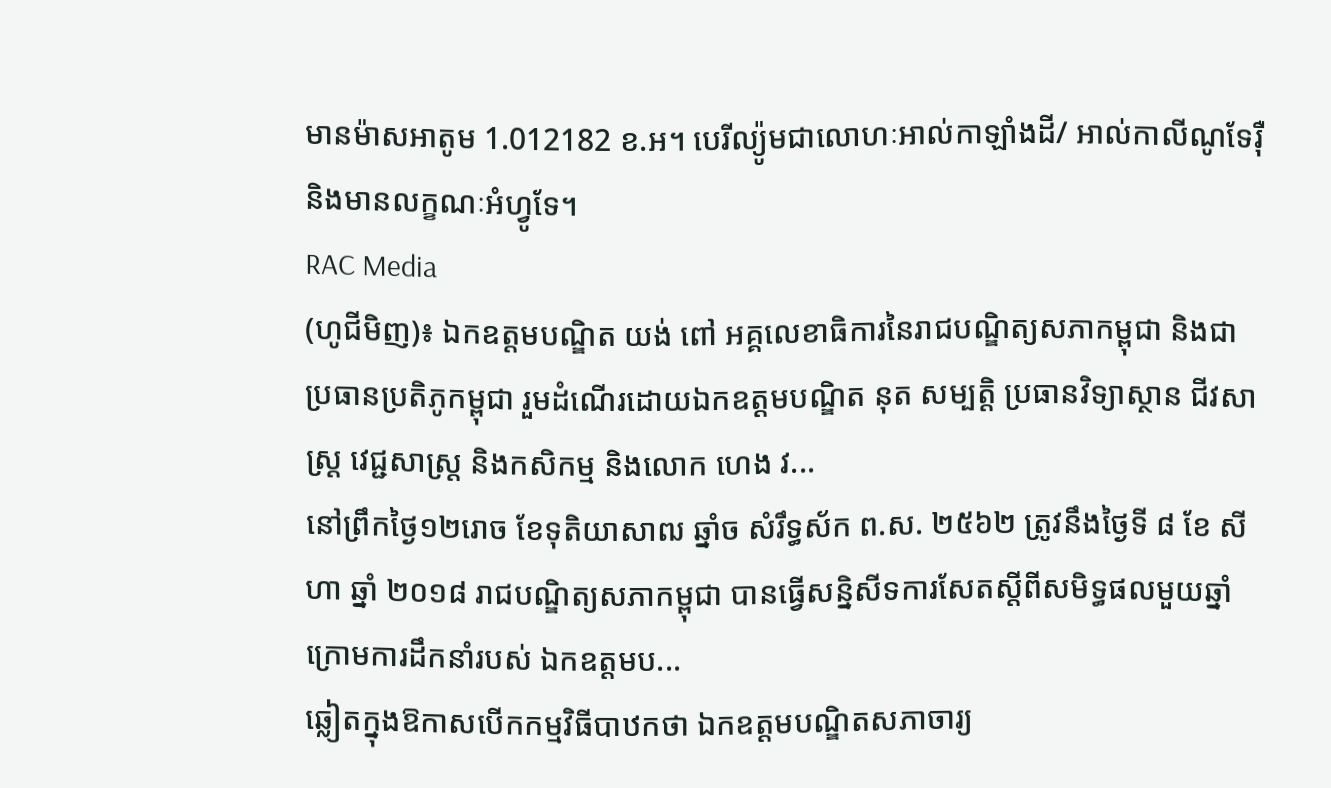មានម៉ាសអាតូម 1.012182 ខ.អ។ បេរីល្យ៉ូមជាលោហៈអាល់កាឡាំងដី/ អាល់កាលីណូទែរ៉ឺ និងមានលក្ខណៈអំហ្វូទែ។
RAC Media
(ហូជីមិញ)៖ ឯកឧត្តមបណ្ឌិត យង់ ពៅ អគ្គលេខាធិការនៃរាជបណ្ឌិត្យសភាកម្ពុជា និងជាប្រធានប្រតិភូកម្ពុជា រួមដំណើរដោយឯកឧត្តមបណ្ឌិត នុត សម្បត្តិ ប្រធានវិទ្យាស្ថាន ជីវសាស្រ្ត វេជ្ជសាស្ត្រ និងកសិកម្ម និងលោក ហេង វ...
នៅព្រឹកថ្ងៃ១២រោច ខែទុតិយាសាឍ ឆ្នាំច សំរឹទ្ធស័ក ព.ស. ២៥៦២ ត្រូវនឹងថ្ងៃទី ៨ ខែ សីហា ឆ្នាំ ២០១៨ រាជបណ្ឌិត្យសភាកម្ពុជា បានធ្វើសន្និសីទការសែតស្តីពីសមិទ្ធផលមួយឆ្នាំ ក្រោមការដឹកនាំរបស់ ឯកឧត្តមប...
ឆ្លៀតក្នុងឱកាសបើកកម្មវិធីបាឋកថា ឯកឧត្តមបណ្ឌិតសភាចារ្យ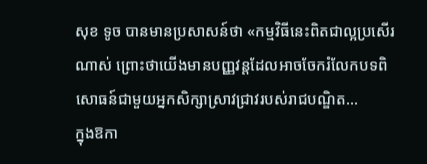សុខ ទូច បានមានប្រសាសន៍ថា «កម្មវិធីនេះពិតជាល្អប្រសើរណាស់ ព្រោះថាយើងមានបញ្ញវន្តដែលអាចចែករំលែកបទពិសោធន៍ជាមួយអ្នកសិក្សាស្រាវជ្រាវរបស់រាជបណ្ឌិត...
ក្នុងឱកា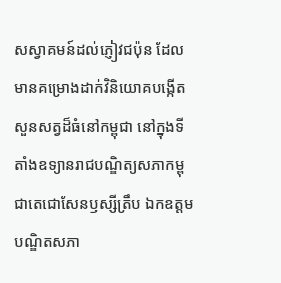សស្វាគមន៍ដល់ភ្ញៀវជប៉ុន ដែលមានគម្រោងដាក់វិនិយោគបង្កើតសួនសត្វដ៏ធំនៅកម្ពុជា នៅក្នុងទីតាំងឧទ្យានរាជបណ្ឌិត្យសភាកម្ពុជាតេជោសែនឫស្សីត្រឹប ឯកឧត្តមបណ្ឌិតសភា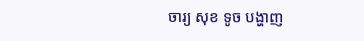ចារ្យ សុខ ទូច បង្ហាញ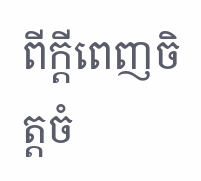ពីក្តីពេញចិត្តចំ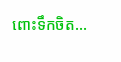ពោះទឹកចិត...